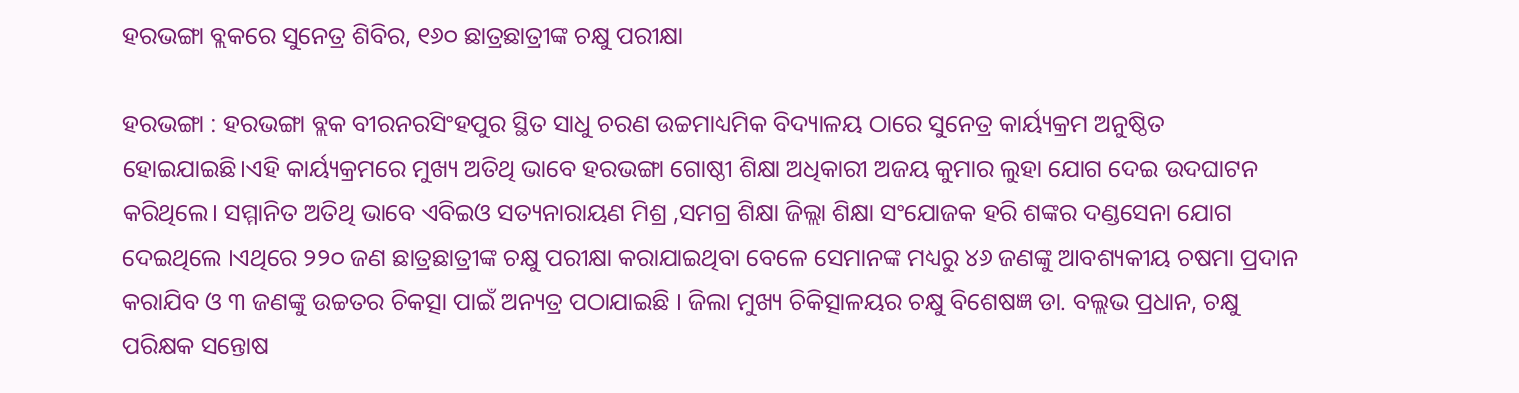ହରଭଙ୍ଗା ବ୍ଲକରେ ସୁନେତ୍ର ଶିବିର, ୧୬୦ ଛାତ୍ରଛାତ୍ରୀଙ୍କ ଚକ୍ଷୁ ପରୀକ୍ଷା

ହରଭଙ୍ଗା : ହରଭଙ୍ଗା ବ୍ଲକ ବୀରନରସିଂହପୁର ସ୍ଥିତ ସାଧୁ ଚରଣ ଉଚ୍ଚମାଧ୍ୟମିକ ବିଦ୍ୟାଳୟ ଠାରେ ସୁନେତ୍ର କାର୍ୟ୍ୟକ୍ରମ ଅନୁଷ୍ଠିତ ହୋଇଯାଇଛି।ଏହି କାର୍ୟ୍ୟକ୍ରମରେ ମୁଖ୍ୟ ଅତିଥି ଭାବେ ହରଭଙ୍ଗା ଗୋଷ୍ଠୀ ଶିକ୍ଷା ଅଧିକାରୀ ଅଜୟ କୁମାର ଲୁହା ଯୋଗ ଦେଇ ଉଦଘାଟନ କରିଥିଲେ। ସମ୍ମାନିତ ଅତିଥି ଭାବେ ଏବିଇଓ ସତ୍ୟନାରାୟଣ ମିଶ୍ର ,ସମଗ୍ର ଶିକ୍ଷା ଜିଲ୍ଲା ଶିକ୍ଷା ସଂଯୋଜକ ହରି ଶଙ୍କର ଦଣ୍ଡସେନା ଯୋଗ ଦେଇଥିଲେ ।ଏଥିରେ ୨୨୦ ଜଣ ଛାତ୍ରଛାତ୍ରୀଙ୍କ ଚକ୍ଷୁ ପରୀକ୍ଷା କରାଯାଇଥିବା ବେଳେ ସେମାନଙ୍କ ମଧ୍ୟରୁ ୪୬ ଜଣଙ୍କୁ ଆବଶ୍ୟକୀୟ ଚଷମା ପ୍ରଦାନ କରାଯିବ ଓ ୩ ଜଣଙ୍କୁ ଉଚ୍ଚତର ଚିକତ୍ସା ପାଇଁ ଅନ୍ୟତ୍ର ପଠାଯାଇଛି । ଜିଲା ମୁଖ୍ୟ ଚିକିତ୍ସାଳୟର ଚକ୍ଷୁ ବିଶେଷଜ୍ଞ ଡା. ବଲ୍ଲଭ ପ୍ରଧାନ, ଚକ୍ଷୁ ପରିକ୍ଷକ ସନ୍ତୋଷ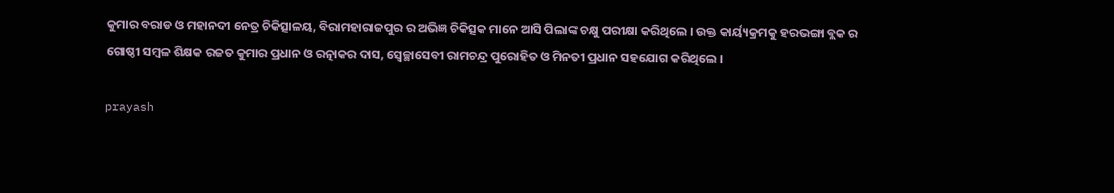କୁମାର ବରାଡ ଓ ମହାନଦୀ ନେତ୍ର ଚିକିତ୍ସାଳୟ, ବିରାମହାରାଜପୁର ର ଅଭିଜ୍ଞ ଚିକିତ୍ସକ ମାନେ ଆସି ପିଲାଙ୍କ ଚକ୍ଷୁ ପରୀକ୍ଷା କରିଥିଲେ । ଉକ୍ତ କାର୍ୟ୍ୟକ୍ରମକୁ ହରଭଙ୍ଗା ବ୍ଲକ ର ଗୋଷ୍ଠୀ ସମ୍ବଳ ଶିକ୍ଷକ ରଜତ କୁମାର ପ୍ରଧାନ ଓ ରତ୍ନାକର ଦାସ, ସ୍ଵେଚ୍ଛାସେବୀ ରାମଚନ୍ଦ୍ର ପୁରୋହିତ ଓ ମିନତୀ ପ୍ରଧାନ ସହଯୋଗ କରିଥିଲେ ।

prayash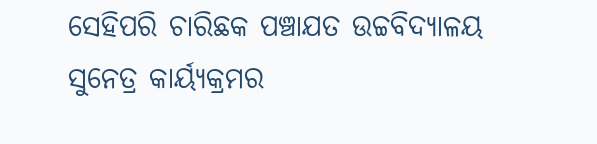ସେହିପରି ଚାରିଛକ ପଞ୍ଚାଯତ ଉଚ୍ଚବିଦ୍ୟାଳୟ ସୁନେତ୍ର କାର୍ୟ୍ୟକ୍ରମର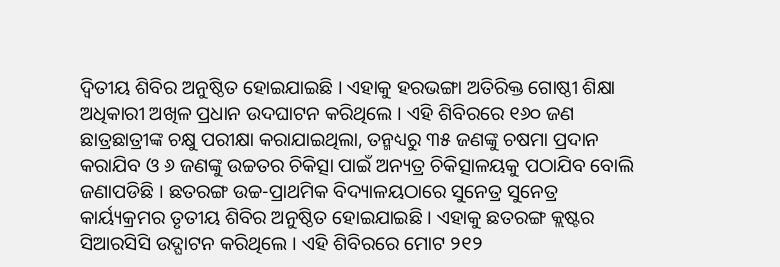ଦ୍ଵିତୀୟ ଶିବିର ଅନୁଷ୍ଠିତ ହୋଇଯାଇଛି । ଏହାକୁ ହରଭଙ୍ଗା ଅତିରିକ୍ତ ଗୋଷ୍ଠୀ ଶିକ୍ଷା ଅଧିକାରୀ ଅଖିଳ ପ୍ରଧାନ ଉଦଘାଟନ କରିଥିଲେ । ଏହି ଶିବିରରେ ୧୬୦ ଜଣ ଛାତ୍ରଛାତ୍ରୀଙ୍କ ଚକ୍ଷୁ ପରୀକ୍ଷା କରାଯାଇଥିଲା, ତନ୍ମଧ୍ୟରୁ ୩୫ ଜଣଙ୍କୁ ଚଷମା ପ୍ରଦାନ କରାଯିବ ଓ ୬ ଜଣଙ୍କୁ ଉଚ୍ଚତର ଚିକିତ୍ସା ପାଇଁ ଅନ୍ୟତ୍ର ଚିକିତ୍ସାଳୟକୁ ପଠାଯିବ ବୋଲି ଜଣାପଡିଛି । ଛତରଙ୍ଗ ଉଚ୍ଚ-ପ୍ରାଥମିକ ବିଦ୍ୟାଳୟଠାରେ ସୁନେତ୍ର ସୁନେତ୍ର କାର୍ୟ୍ୟକ୍ରମର ତୃତୀୟ ଶିବିର ଅନୁଷ୍ଠିତ ହୋଇଯାଇଛି । ଏହାକୁ ଛତରଙ୍ଗ କ୍ଲଷ୍ଟର ସିଆରସିସି ଉଦ୍ଘାଟନ କରିଥିଲେ । ଏହି ଶିବିରରେ ମୋଟ ୨୧୨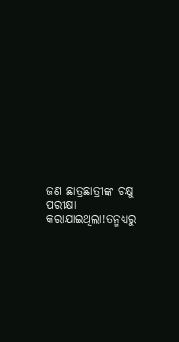ଜଣ ଛାତ୍ରଛାତ୍ରୀଙ୍କ ଚକ୍ଷୁ ପରୀକ୍ଷା କରାଯାଇଥିଲା!ତନ୍ମଧ୍ୟରୁ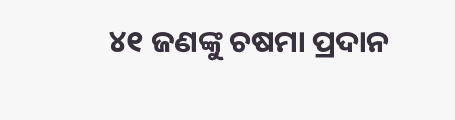୪୧ ଜଣଙ୍କୁ ଚଷମା ପ୍ରଦାନ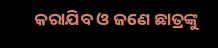କରାଯିବ ଓ ଜଣେ ଛାତ୍ରଙ୍କୁ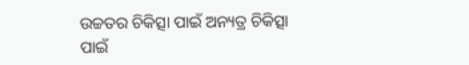ଉଚ୍ଚତର ଚିକିତ୍ସା ପାଇଁ ଅନ୍ୟତ୍ର ଚିକିତ୍ସା ପାଇଁ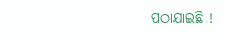ପଠାଯାଇଛି !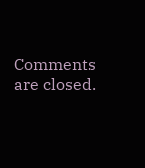Comments are closed.